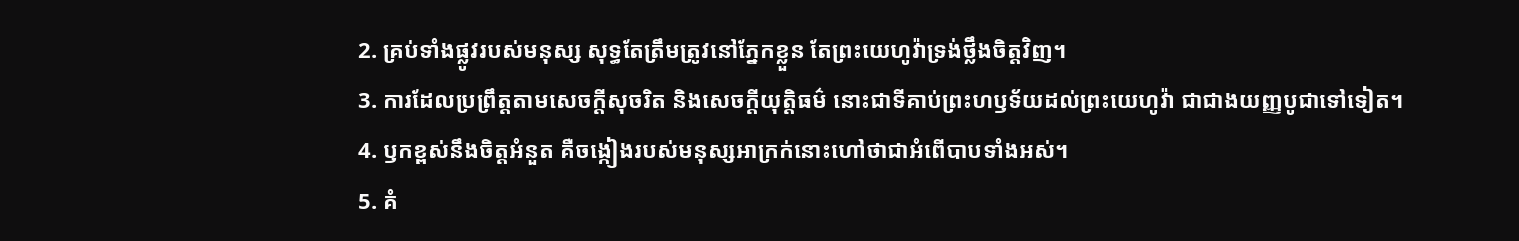2. គ្រប់ទាំងផ្លូវរបស់មនុស្ស សុទ្ធតែត្រឹមត្រូវនៅភ្នែកខ្លួន តែព្រះយេហូវ៉ាទ្រង់ថ្លឹងចិត្តវិញ។
3. ការដែលប្រព្រឹត្តតាមសេចក្តីសុចរិត និងសេចក្តីយុត្តិធម៌ នោះជាទីគាប់ព្រះហឫទ័យដល់ព្រះយេហូវ៉ា ជាជាងយញ្ញបូជាទៅទៀត។
4. ឫកខ្ពស់នឹងចិត្តអំនួត គឺចង្កៀងរបស់មនុស្សអាក្រក់នោះហៅថាជាអំពើបាបទាំងអស់។
5. គំ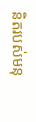និតរបស់មនុ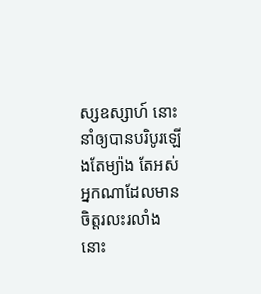ស្សឧស្សាហ៍ នោះនាំឲ្យបានបរិបូរឡើងតែម្យ៉ាង តែអស់អ្នកណាដែលមានចិត្តរលះរលាំងនោះ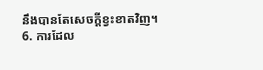នឹងបានតែសេចក្តីខ្វះខាតវិញ។
6. ការដែល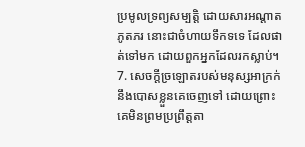ប្រមូលទ្រព្យសម្បត្តិ ដោយសារអណ្តាតភូតភរ នោះជាចំហាយទឹកទទេ ដែលផាត់ទៅមក ដោយពួកអ្នកដែលរកស្លាប់។
7. សេចក្តីច្រឡោតរបស់មនុស្សអាក្រក់នឹងបោសខ្លួនគេចេញទៅ ដោយព្រោះគេមិនព្រមប្រព្រឹត្តតា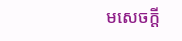មសេចក្តី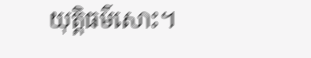យុត្តិធម៌សោះ។